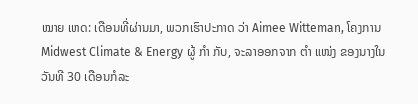ໝາຍ ເຫດ: ເດືອນທີ່ຜ່ານມາ, ພວກເຮົາປະກາດ ວ່າ Aimee Witteman, ໂຄງການ Midwest Climate & Energy ຜູ້ ກຳ ກັບ, ຈະລາອອກຈາກ ຕຳ ແໜ່ງ ຂອງນາງໃນວັນທີ 30 ເດືອນກໍລະ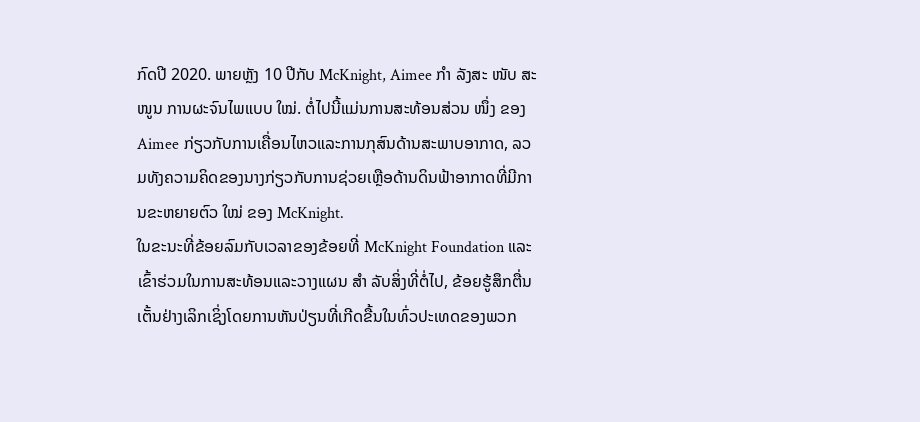ກົດປີ 2020. ພາຍຫຼັງ 10 ປີກັບ McKnight, Aimee ກຳ ລັງສະ ໜັບ ສະ ໜູນ ການຜະຈົນໄພແບບ ໃໝ່. ຕໍ່ໄປນີ້ແມ່ນການສະທ້ອນສ່ວນ ໜຶ່ງ ຂອງ Aimee ກ່ຽວກັບການເຄື່ອນໄຫວແລະການກຸສົນດ້ານສະພາບອາກາດ, ລວມທັງຄວາມຄິດຂອງນາງກ່ຽວກັບການຊ່ວຍເຫຼືອດ້ານດິນຟ້າອາກາດທີ່ມີການຂະຫຍາຍຕົວ ໃໝ່ ຂອງ McKnight.
ໃນຂະນະທີ່ຂ້ອຍລົມກັບເວລາຂອງຂ້ອຍທີ່ McKnight Foundation ແລະເຂົ້າຮ່ວມໃນການສະທ້ອນແລະວາງແຜນ ສຳ ລັບສິ່ງທີ່ຕໍ່ໄປ, ຂ້ອຍຮູ້ສຶກຕື່ນເຕັ້ນຢ່າງເລິກເຊິ່ງໂດຍການຫັນປ່ຽນທີ່ເກີດຂື້ນໃນທົ່ວປະເທດຂອງພວກ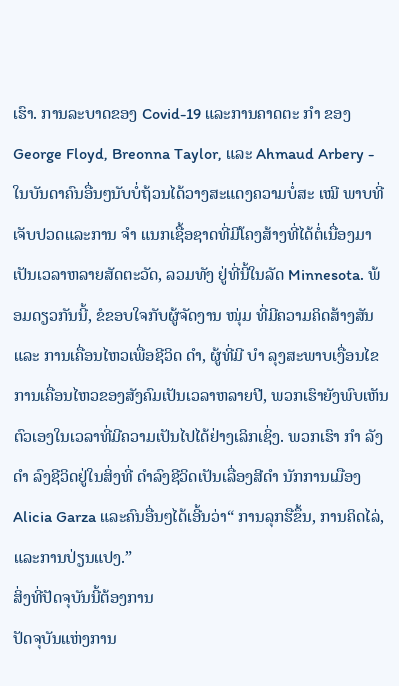ເຮົາ. ການລະບາດຂອງ Covid-19 ແລະການຄາດຕະ ກຳ ຂອງ George Floyd, Breonna Taylor, ແລະ Ahmaud Arbery - ໃນບັນດາຄົນອື່ນໆນັບບໍ່ຖ້ວນໄດ້ວາງສະແດງຄວາມບໍ່ສະ ເໝີ ພາບທີ່ເຈັບປວດແລະການ ຈຳ ແນກເຊື້ອຊາດທີ່ມີໂຄງສ້າງທີ່ໄດ້ຕໍ່ເນື່ອງມາເປັນເວລາຫລາຍສັດຕະວັດ, ລວມທັງ ຢູ່ທີ່ນີ້ໃນລັດ Minnesota. ພ້ອມດຽວກັນນີ້, ຂໍຂອບໃຈກັບຜູ້ຈັດງານ ໜຸ່ມ ທີ່ມີຄວາມຄິດສ້າງສັນແລະ ການເຄື່ອນໄຫວເພື່ອຊີວິດ ດຳ, ຜູ້ທີ່ມີ ບຳ ລຸງສະພາບເງື່ອນໄຂການເຄື່ອນໄຫວຂອງສັງຄົມເປັນເວລາຫລາຍປີ, ພວກເຮົາຍັງພົບເຫັນຕົວເອງໃນເວລາທີ່ມີຄວາມເປັນໄປໄດ້ຢ່າງເລິກເຊິ່ງ. ພວກເຮົາ ກຳ ລັງ ດຳ ລົງຊີວິດຢູ່ໃນສິ່ງທີ່ ດໍາລົງຊີວິດເປັນເລື່ອງສີດໍາ ນັກການເມືອງ Alicia Garza ແລະຄົນອື່ນໆໄດ້ເອີ້ນວ່າ“ ການລຸກຮືຂຶ້ນ, ການຄິດໄລ່, ແລະການປ່ຽນແປງ.”
ສິ່ງທີ່ປັດຈຸບັນນີ້ຕ້ອງການ
ປັດຈຸບັນແຫ່ງການ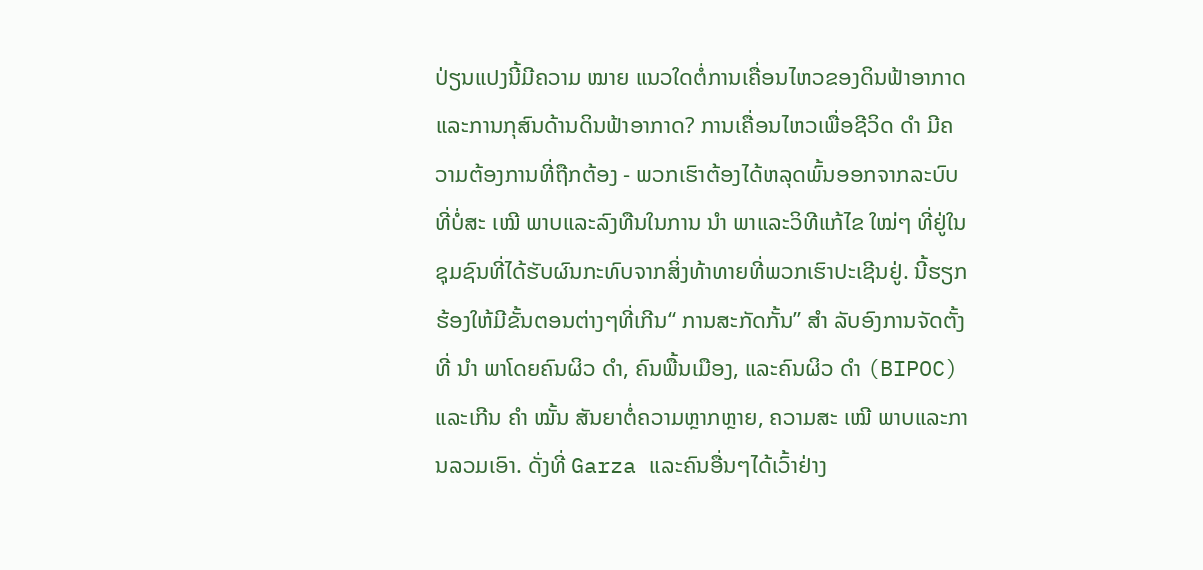ປ່ຽນແປງນີ້ມີຄວາມ ໝາຍ ແນວໃດຕໍ່ການເຄື່ອນໄຫວຂອງດິນຟ້າອາກາດແລະການກຸສົນດ້ານດິນຟ້າອາກາດ? ການເຄື່ອນໄຫວເພື່ອຊີວິດ ດຳ ມີຄວາມຕ້ອງການທີ່ຖືກຕ້ອງ - ພວກເຮົາຕ້ອງໄດ້ຫລຸດພົ້ນອອກຈາກລະບົບທີ່ບໍ່ສະ ເໝີ ພາບແລະລົງທືນໃນການ ນຳ ພາແລະວິທີແກ້ໄຂ ໃໝ່ໆ ທີ່ຢູ່ໃນຊຸມຊົນທີ່ໄດ້ຮັບຜົນກະທົບຈາກສິ່ງທ້າທາຍທີ່ພວກເຮົາປະເຊີນຢູ່. ນີ້ຮຽກຮ້ອງໃຫ້ມີຂັ້ນຕອນຕ່າງໆທີ່ເກີນ“ ການສະກັດກັ້ນ” ສຳ ລັບອົງການຈັດຕັ້ງທີ່ ນຳ ພາໂດຍຄົນຜິວ ດຳ, ຄົນພື້ນເມືອງ, ແລະຄົນຜິວ ດຳ (BIPOC) ແລະເກີນ ຄຳ ໝັ້ນ ສັນຍາຕໍ່ຄວາມຫຼາກຫຼາຍ, ຄວາມສະ ເໝີ ພາບແລະການລວມເອົາ. ດັ່ງທີ່ Garza ແລະຄົນອື່ນໆໄດ້ເວົ້າຢ່າງ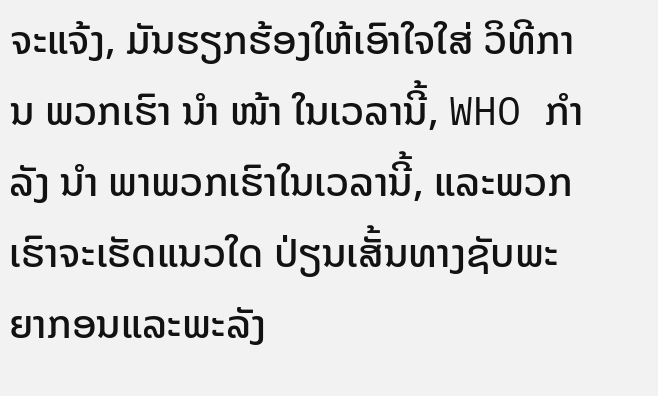ຈະແຈ້ງ, ມັນຮຽກຮ້ອງໃຫ້ເອົາໃຈໃສ່ ວິທີການ ພວກເຮົາ ນຳ ໜ້າ ໃນເວລານີ້, WHO ກຳ ລັງ ນຳ ພາພວກເຮົາໃນເວລານີ້, ແລະພວກເຮົາຈະເຮັດແນວໃດ ປ່ຽນເສັ້ນທາງຊັບພະຍາກອນແລະພະລັງ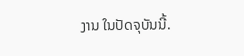ງານ ໃນປັດຈຸບັນນີ້.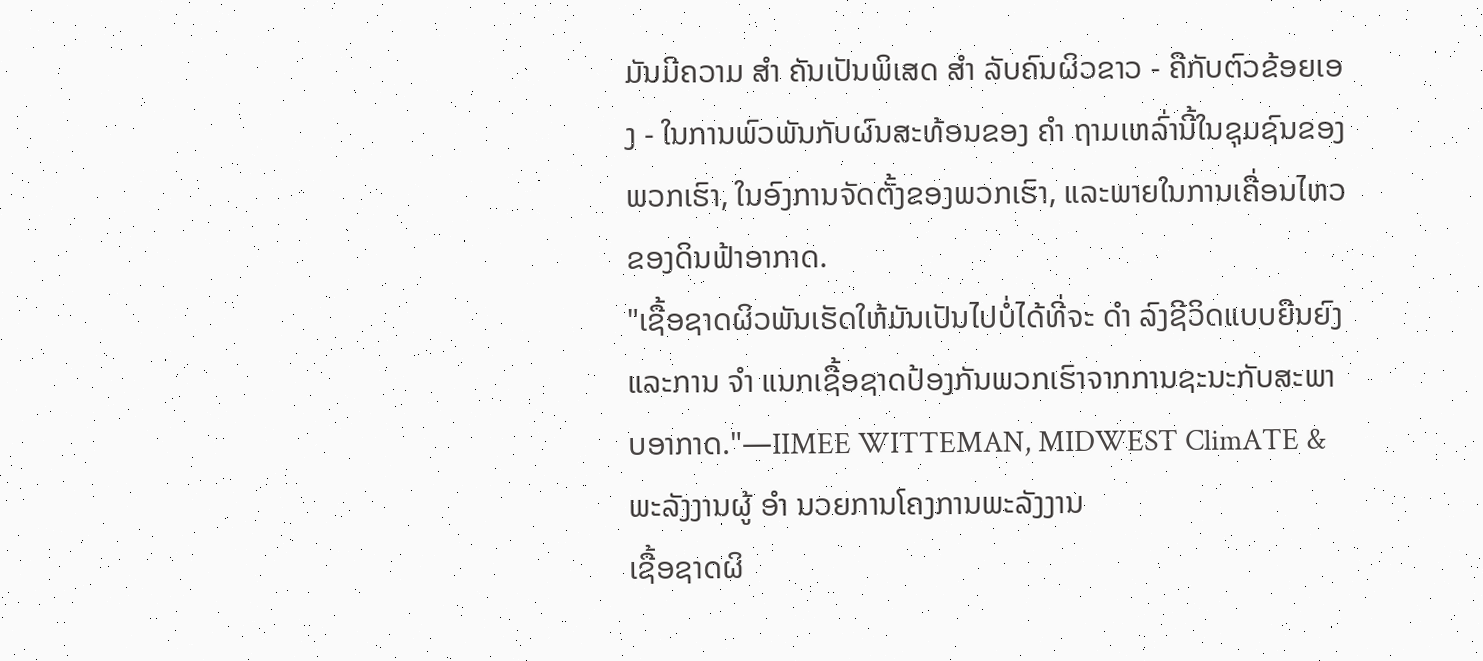ມັນມີຄວາມ ສຳ ຄັນເປັນພິເສດ ສຳ ລັບຄົນຜິວຂາວ - ຄືກັບຕົວຂ້ອຍເອງ - ໃນການພົວພັນກັບຜົນສະທ້ອນຂອງ ຄຳ ຖາມເຫລົ່ານີ້ໃນຊຸມຊົນຂອງພວກເຮົາ, ໃນອົງການຈັດຕັ້ງຂອງພວກເຮົາ, ແລະພາຍໃນການເຄື່ອນໄຫວຂອງດິນຟ້າອາກາດ.
"ເຊື້ອຊາດຜິວພັນເຮັດໃຫ້ມັນເປັນໄປບໍ່ໄດ້ທີ່ຈະ ດຳ ລົງຊີວິດແບບຍືນຍົງແລະການ ຈຳ ແນກເຊື້ອຊາດປ້ອງກັນພວກເຮົາຈາກການຊະນະກັບສະພາບອາກາດ."—IIMEE WITTEMAN, MIDWEST ClimATE & ພະລັງງານຜູ້ ອຳ ນວຍການໂຄງການພະລັງງານ
ເຊື້ອຊາດຜິ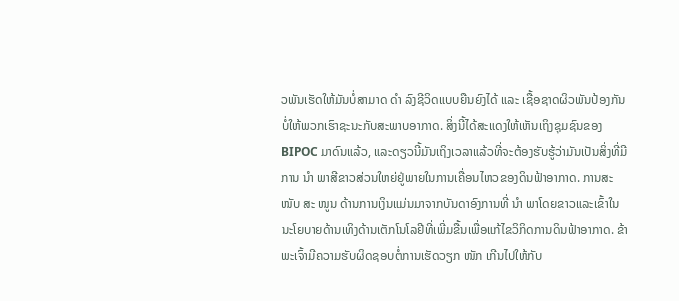ວພັນເຮັດໃຫ້ມັນບໍ່ສາມາດ ດຳ ລົງຊີວິດແບບຍືນຍົງໄດ້ ແລະ ເຊື້ອຊາດຜິວພັນປ້ອງກັນບໍ່ໃຫ້ພວກເຮົາຊະນະກັບສະພາບອາກາດ. ສິ່ງນີ້ໄດ້ສະແດງໃຫ້ເຫັນເຖິງຊຸມຊົນຂອງ BIPOC ມາດົນແລ້ວ, ແລະດຽວນີ້ມັນເຖິງເວລາແລ້ວທີ່ຈະຕ້ອງຮັບຮູ້ວ່າມັນເປັນສິ່ງທີ່ມີການ ນຳ ພາສີຂາວສ່ວນໃຫຍ່ຢູ່ພາຍໃນການເຄື່ອນໄຫວຂອງດິນຟ້າອາກາດ. ການສະ ໜັບ ສະ ໜູນ ດ້ານການເງິນແມ່ນມາຈາກບັນດາອົງການທີ່ ນຳ ພາໂດຍຂາວແລະເຂົ້າໃນນະໂຍບາຍດ້ານເທິງດ້ານເຕັກໂນໂລຢີທີ່ເພີ່ມຂື້ນເພື່ອແກ້ໄຂວິກິດການດິນຟ້າອາກາດ. ຂ້າພະເຈົ້າມີຄວາມຮັບຜິດຊອບຕໍ່ການເຮັດວຽກ ໜັກ ເກີນໄປໃຫ້ກັບ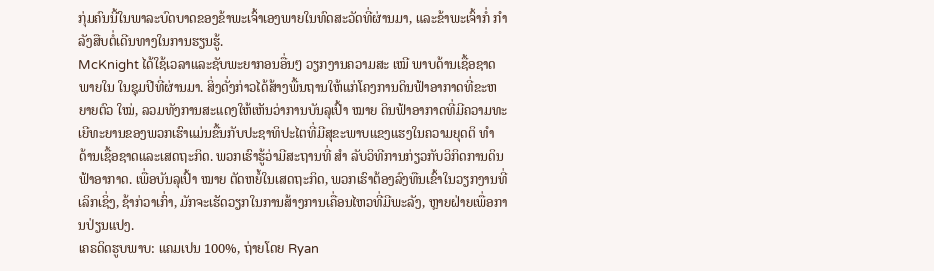ກຸ່ມຄົນນີ້ໃນພາລະບົດບາດຂອງຂ້າພະເຈົ້າເອງພາຍໃນທົດສະວັດທີ່ຜ່ານມາ, ແລະຂ້າພະເຈົ້າກໍ່ ກຳ ລັງສືບຕໍ່ເດີນທາງໃນການຮຽນຮູ້.
McKnight ໄດ້ໃຊ້ເວລາແລະຊັບພະຍາກອນອື່ນໆ ວຽກງານຄວາມສະ ເໝີ ພາບດ້ານເຊື້ອຊາດພາຍໃນ ໃນຊຸມປີທີ່ຜ່ານມາ. ສິ່ງດັ່ງກ່າວໄດ້ສ້າງພື້ນຖານໃຫ້ແກ່ໂຄງການດິນຟ້າອາກາດທີ່ຂະຫຍາຍຕົວ ໃໝ່, ລວມທັງການສະແດງໃຫ້ເຫັນວ່າການບັນລຸເປົ້າ ໝາຍ ດິນຟ້າອາກາດທີ່ມີຄວາມທະເຍີທະຍານຂອງພວກເຮົາແມ່ນຂື້ນກັບປະຊາທິປະໄຕທີ່ມີສຸຂະພາບແຂງແຮງໃນຄວາມຍຸດຕິ ທຳ ດ້ານເຊື້ອຊາດແລະເສດຖະກິດ. ພວກເຮົາຮູ້ວ່າມີສະຖານທີ່ ສຳ ລັບວິທີການກ່ຽວກັບວິກິດການດິນຟ້າອາກາດ. ເພື່ອບັນລຸເປົ້າ ໝາຍ ຕັດຫຍໍ້ໃນເສດຖະກິດ, ພວກເຮົາຕ້ອງລົງທືນເຂົ້າໃນວຽກງານທີ່ເລິກເຊິ່ງ, ຊ້າກ່ວາເກົ່າ, ມັກຈະເຮັດວຽກໃນການສ້າງການເຄື່ອນໄຫວທີ່ມີພະລັງ, ຫຼາຍຝ່າຍເພື່ອການປ່ຽນແປງ.
ເຄຣດິດຮູບພາບ: ແຄມເປນ 100%, ຖ່າຍໂດຍ Ryan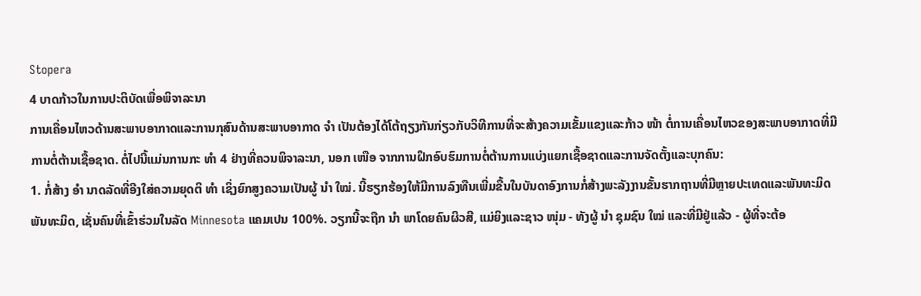Stopera
4 ບາດກ້າວໃນການປະຕິບັດເພື່ອພິຈາລະນາ
ການເຄື່ອນໄຫວດ້ານສະພາບອາກາດແລະການກຸສົນດ້ານສະພາບອາກາດ ຈຳ ເປັນຕ້ອງໄດ້ໂຕ້ຖຽງກັນກ່ຽວກັບວິທີການທີ່ຈະສ້າງຄວາມເຂັ້ມແຂງແລະກ້າວ ໜ້າ ຕໍ່ການເຄື່ອນໄຫວຂອງສະພາບອາກາດທີ່ມີການຕໍ່ຕ້ານເຊື້ອຊາດ. ຕໍ່ໄປນີ້ແມ່ນການກະ ທຳ 4 ຢ່າງທີ່ຄວນພິຈາລະນາ, ນອກ ເໜືອ ຈາກການຝຶກອົບຮົມການຕໍ່ຕ້ານການແບ່ງແຍກເຊື້ອຊາດແລະການຈັດຕັ້ງແລະບຸກຄົນ:
1. ກໍ່ສ້າງ ອຳ ນາດລັດທີ່ອີງໃສ່ຄວາມຍຸດຕິ ທຳ ເຊິ່ງຍົກສູງຄວາມເປັນຜູ້ ນຳ ໃໝ່. ນີ້ຮຽກຮ້ອງໃຫ້ມີການລົງທືນເພີ່ມຂື້ນໃນບັນດາອົງການກໍ່ສ້າງພະລັງງານຂັ້ນຮາກຖານທີ່ມີຫຼາຍປະເທດແລະພັນທະມິດພັນທະມິດ, ເຊັ່ນຄົນທີ່ເຂົ້າຮ່ວມໃນລັດ Minnesota ແຄມເປນ 100%. ວຽກນີ້ຈະຖືກ ນຳ ພາໂດຍຄົນຜິວສີ, ແມ່ຍິງແລະຊາວ ໜຸ່ມ - ທັງຜູ້ ນຳ ຊຸມຊົນ ໃໝ່ ແລະທີ່ມີຢູ່ແລ້ວ - ຜູ້ທີ່ຈະຕ້ອ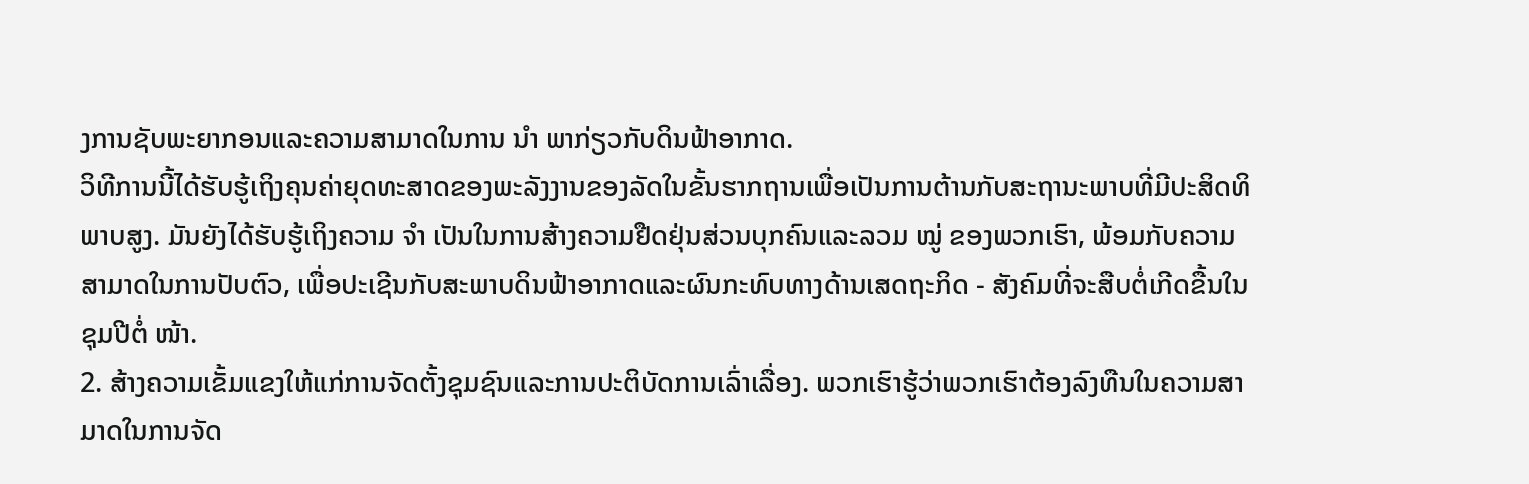ງການຊັບພະຍາກອນແລະຄວາມສາມາດໃນການ ນຳ ພາກ່ຽວກັບດິນຟ້າອາກາດ.
ວິທີການນີ້ໄດ້ຮັບຮູ້ເຖິງຄຸນຄ່າຍຸດທະສາດຂອງພະລັງງານຂອງລັດໃນຂັ້ນຮາກຖານເພື່ອເປັນການຕ້ານກັບສະຖານະພາບທີ່ມີປະສິດທິພາບສູງ. ມັນຍັງໄດ້ຮັບຮູ້ເຖິງຄວາມ ຈຳ ເປັນໃນການສ້າງຄວາມຢືດຢຸ່ນສ່ວນບຸກຄົນແລະລວມ ໝູ່ ຂອງພວກເຮົາ, ພ້ອມກັບຄວາມສາມາດໃນການປັບຕົວ, ເພື່ອປະເຊີນກັບສະພາບດິນຟ້າອາກາດແລະຜົນກະທົບທາງດ້ານເສດຖະກິດ - ສັງຄົມທີ່ຈະສືບຕໍ່ເກີດຂື້ນໃນຊຸມປີຕໍ່ ໜ້າ.
2. ສ້າງຄວາມເຂັ້ມແຂງໃຫ້ແກ່ການຈັດຕັ້ງຊຸມຊົນແລະການປະຕິບັດການເລົ່າເລື່ອງ. ພວກເຮົາຮູ້ວ່າພວກເຮົາຕ້ອງລົງທືນໃນຄວາມສາມາດໃນການຈັດ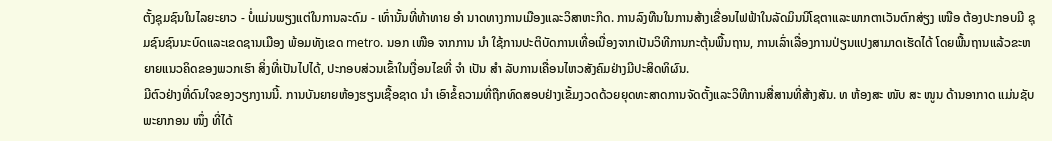ຕັ້ງຊຸມຊົນໃນໄລຍະຍາວ - ບໍ່ແມ່ນພຽງແຕ່ໃນການລະດົມ - ເທົ່ານັ້ນທີ່ທ້າທາຍ ອຳ ນາດທາງການເມືອງແລະວິສາຫະກິດ. ການລົງທືນໃນການສ້າງເຂື່ອນໄຟຟ້າໃນລັດມິນນິໂຊຕາແລະພາກຕາເວັນຕົກສ່ຽງ ເໜືອ ຕ້ອງປະກອບມີ ຊຸມຊົນຊົນນະບົດແລະເຂດຊານເມືອງ ພ້ອມທັງເຂດ metro. ນອກ ເໜືອ ຈາກການ ນຳ ໃຊ້ການປະຕິບັດການເທື່ອເນື່ອງຈາກເປັນວິທີການກະຕຸ້ນພື້ນຖານ, ການເລົ່າເລື່ອງການປ່ຽນແປງສາມາດເຮັດໄດ້ ໂດຍພື້ນຖານແລ້ວຂະຫຍາຍແນວຄິດຂອງພວກເຮົາ ສິ່ງທີ່ເປັນໄປໄດ້, ປະກອບສ່ວນເຂົ້າໃນເງື່ອນໄຂທີ່ ຈຳ ເປັນ ສຳ ລັບການເຄື່ອນໄຫວສັງຄົມຢ່າງມີປະສິດທິຜົນ.
ມີຕົວຢ່າງທີ່ດົນໃຈຂອງວຽກງານນີ້. ການບັນຍາຍຫ້ອງຮຽນເຊື້ອຊາດ ນຳ ເອົາຂໍ້ຄວາມທີ່ຖືກທົດສອບຢ່າງເຂັ້ມງວດດ້ວຍຍຸດທະສາດການຈັດຕັ້ງແລະວິທີການສື່ສານທີ່ສ້າງສັນ. ທ ຫ້ອງສະ ໜັບ ສະ ໜູນ ດ້ານອາກາດ ແມ່ນຊັບພະຍາກອນ ໜຶ່ງ ທີ່ໄດ້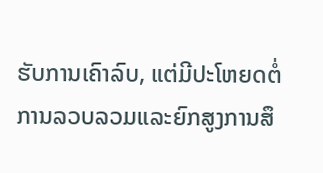ຮັບການເຄົາລົບ, ແຕ່ມີປະໂຫຍດຕໍ່ການລວບລວມແລະຍົກສູງການສຶ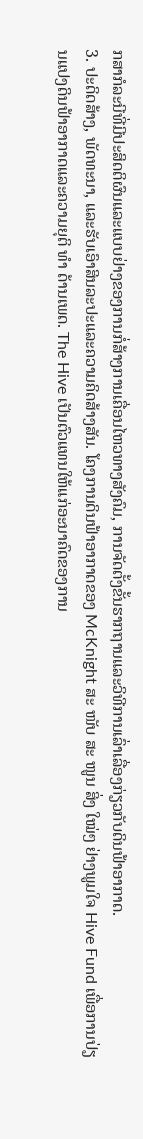ກສາກໍລະນີທີ່ມີປະສິດຕິຜົນແລະແບບຢ່າງຂອງການກໍ່ສ້າງການເຄື່ອນໄຫວທາງສັງຄົມ, ການຈັດຕັ້ງຂັ້ນຮາກຖານແລະວິທີການເລົ່າເລື່ອງກ່ຽວກັບດິນຟ້າອາກາດ.
3. ປະດິດສ້າງ, ພັດທະນາ, ແລະຮັບເອົາສິນລະປະແລະຄວາມຄິດສ້າງສັນ. ໂຄງການດິນຟ້າອາກາດຂອງ McKnight ສະ ໜັບ ສະ ໜູນ ສິ່ງ ໃໝ່ໆ ຢ່າງພູມໃຈ Hive Fund ເພື່ອການປ່ຽນແປງດິນຟ້າອາກາດແລະຄວາມຍຸຕິ ທຳ ດ້ານເພດ. The Hive ເປັນຕົວແທນໃຫ້ແກ່ອະນາຄົດຂອງການ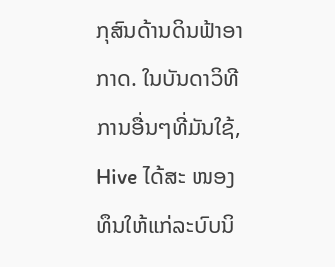ກຸສົນດ້ານດິນຟ້າອາກາດ. ໃນບັນດາວິທີການອື່ນໆທີ່ມັນໃຊ້, Hive ໄດ້ສະ ໜອງ ທຶນໃຫ້ແກ່ລະບົບນິ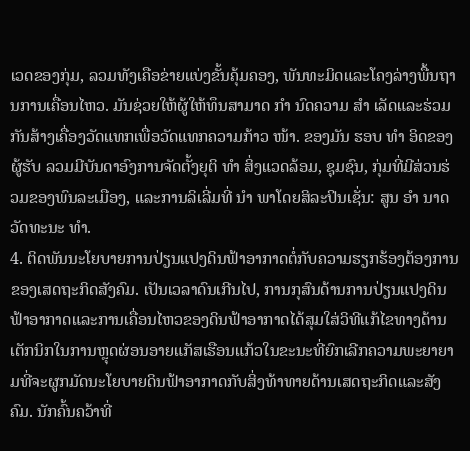ເວດຂອງກຸ່ມ, ລວມທັງເຄືອຂ່າຍແບ່ງຂັ້ນຄຸ້ມຄອງ, ພັນທະມິດແລະໂຄງລ່າງພື້ນຖານການເຄື່ອນໄຫວ. ມັນຊ່ວຍໃຫ້ຜູ້ໃຫ້ທຶນສາມາດ ກຳ ນົດຄວາມ ສຳ ເລັດແລະຮ່ວມກັນສ້າງເຄື່ອງວັດແທກເພື່ອວັດແທກຄວາມກ້າວ ໜ້າ. ຂອງມັນ ຮອບ ທຳ ອິດຂອງຜູ້ຮັບ ລວມມີບັນດາອົງການຈັດຕັ້ງຍຸຕິ ທຳ ສິ່ງແວດລ້ອມ, ຊຸມຊົນ, ກຸ່ມທີ່ມີສ່ວນຮ່ວມຂອງພົນລະເມືອງ, ແລະການລິເລີ່ມທີ່ ນຳ ພາໂດຍສິລະປິນເຊັ່ນ: ສູນ ອຳ ນາດວັດທະນະ ທຳ.
4. ຕິດພັນນະໂຍບາຍການປ່ຽນແປງດິນຟ້າອາກາດຕໍ່ກັບຄວາມຮຽກຮ້ອງຕ້ອງການຂອງເສດຖະກິດສັງຄົມ. ເປັນເວລາດົນເກີນໄປ, ການກຸສົນດ້ານການປ່ຽນແປງດິນຟ້າອາກາດແລະການເຄື່ອນໄຫວຂອງດິນຟ້າອາກາດໄດ້ສຸມໃສ່ວິທີແກ້ໄຂທາງດ້ານເຕັກນິກໃນການຫຼຸດຜ່ອນອາຍແກັສເຮືອນແກ້ວໃນຂະນະທີ່ຍົກເລີກຄວາມພະຍາຍາມທີ່ຈະຜູກມັດນະໂຍບາຍດິນຟ້າອາກາດກັບສິ່ງທ້າທາຍດ້ານເສດຖະກິດແລະສັງຄົມ. ນັກຄົ້ນຄວ້າທີ່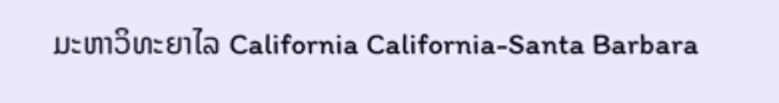ມະຫາວິທະຍາໄລ California California-Santa Barbara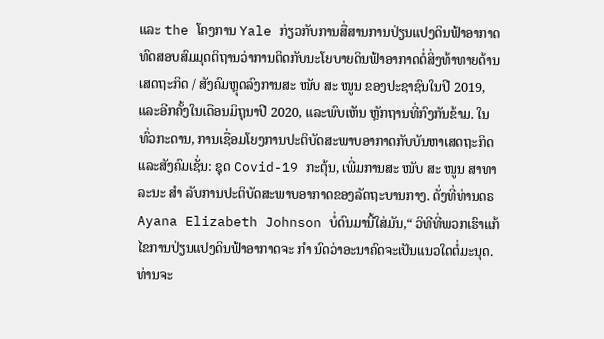ແລະ the ໂຄງການ Yale ກ່ຽວກັບການສື່ສານການປ່ຽນແປງດິນຟ້າອາກາດ ທົດສອບສົມມຸດຕິຖານວ່າການຕິດກັບນະໂຍບາຍດິນຟ້າອາກາດຕໍ່ສິ່ງທ້າທາຍດ້ານເສດຖະກິດ / ສັງຄົມຫຼຸດລົງການສະ ໜັບ ສະ ໜູນ ຂອງປະຊາຊົນໃນປີ 2019, ແລະອີກຄັ້ງໃນເດືອນມິຖຸນາປີ 2020, ແລະພົບເຫັນ ຫຼັກຖານທີ່ກົງກັນຂ້າມ. ໃນທົ່ວກະດານ, ການເຊື່ອມໂຍງການປະຕິບັດສະພາບອາກາດກັບບັນຫາເສດຖະກິດແລະສັງຄົມເຊັ່ນ: ຊຸດ Covid-19 ກະຕຸ້ນ, ເພີ່ມການສະ ໜັບ ສະ ໜູນ ສາທາລະນະ ສຳ ລັບການປະຕິບັດສະພາບອາກາດຂອງລັດຖະບານກາງ. ດັ່ງທີ່ທ່ານດຣ Ayana Elizabeth Johnson ບໍ່ດົນມານີ້ໃສ່ມັນ,“ ວິທີທີ່ພວກເຮົາແກ້ໄຂການປ່ຽນແປງດິນຟ້າອາກາດຈະ ກຳ ນົດວ່າອະນາຄົດຈະເປັນແນວໃດຕໍ່ມະນຸດ. ທ່ານຈະ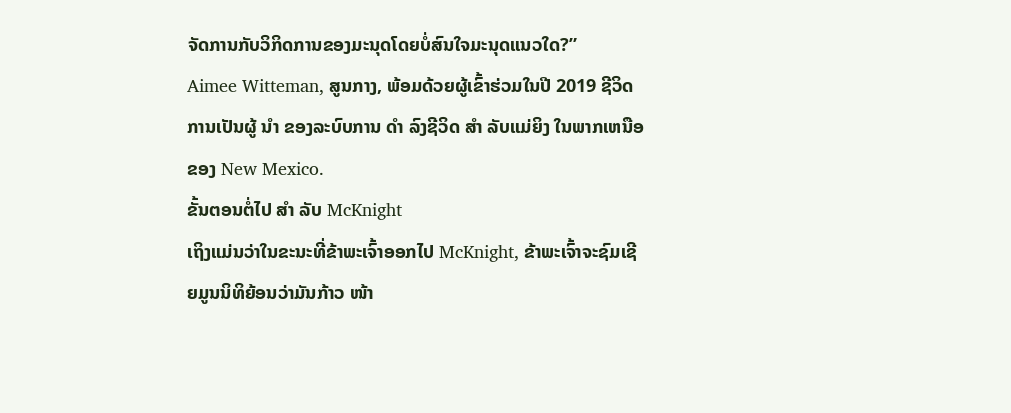ຈັດການກັບວິກິດການຂອງມະນຸດໂດຍບໍ່ສົນໃຈມະນຸດແນວໃດ?”
Aimee Witteman, ສູນກາງ, ພ້ອມດ້ວຍຜູ້ເຂົ້າຮ່ວມໃນປີ 2019 ຊີວິດການເປັນຜູ້ ນຳ ຂອງລະບົບການ ດຳ ລົງຊີວິດ ສຳ ລັບແມ່ຍິງ ໃນພາກເຫນືອຂອງ New Mexico.
ຂັ້ນຕອນຕໍ່ໄປ ສຳ ລັບ McKnight
ເຖິງແມ່ນວ່າໃນຂະນະທີ່ຂ້າພະເຈົ້າອອກໄປ McKnight, ຂ້າພະເຈົ້າຈະຊົມເຊີຍມູນນິທິຍ້ອນວ່າມັນກ້າວ ໜ້າ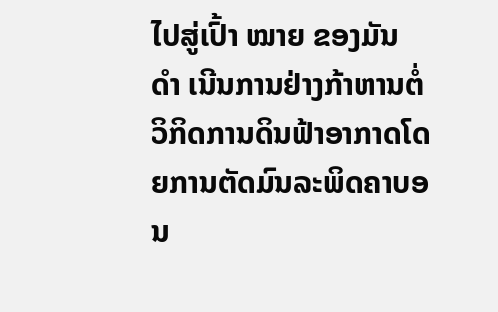ໄປສູ່ເປົ້າ ໝາຍ ຂອງມັນ ດຳ ເນີນການຢ່າງກ້າຫານຕໍ່ວິກິດການດິນຟ້າອາກາດໂດຍການຕັດມົນລະພິດຄາບອນ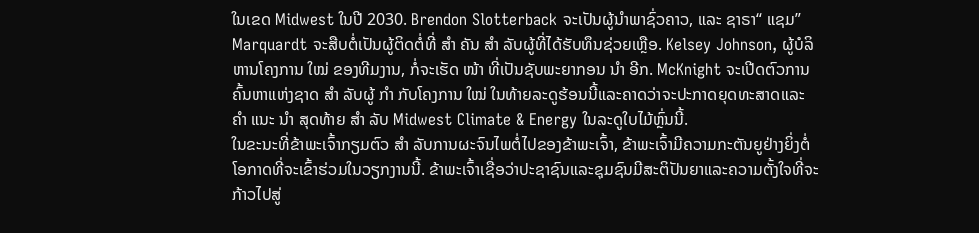ໃນເຂດ Midwest ໃນປີ 2030. Brendon Slotterback ຈະເປັນຜູ້ນໍາພາຊົ່ວຄາວ, ແລະ ຊາຣາ“ ແຊມ” Marquardt ຈະສືບຕໍ່ເປັນຜູ້ຕິດຕໍ່ທີ່ ສຳ ຄັນ ສຳ ລັບຜູ້ທີ່ໄດ້ຮັບທຶນຊ່ວຍເຫຼືອ. Kelsey Johnson, ຜູ້ບໍລິຫານໂຄງການ ໃໝ່ ຂອງທີມງານ, ກໍ່ຈະເຮັດ ໜ້າ ທີ່ເປັນຊັບພະຍາກອນ ນຳ ອີກ. McKnight ຈະເປີດຕົວການຄົ້ນຫາແຫ່ງຊາດ ສຳ ລັບຜູ້ ກຳ ກັບໂຄງການ ໃໝ່ ໃນທ້າຍລະດູຮ້ອນນີ້ແລະຄາດວ່າຈະປະກາດຍຸດທະສາດແລະ ຄຳ ແນະ ນຳ ສຸດທ້າຍ ສຳ ລັບ Midwest Climate & Energy ໃນລະດູໃບໄມ້ຫຼົ່ນນີ້.
ໃນຂະນະທີ່ຂ້າພະເຈົ້າກຽມຕົວ ສຳ ລັບການຜະຈົນໄພຕໍ່ໄປຂອງຂ້າພະເຈົ້າ, ຂ້າພະເຈົ້າມີຄວາມກະຕັນຍູຢ່າງຍິ່ງຕໍ່ໂອກາດທີ່ຈະເຂົ້າຮ່ວມໃນວຽກງານນີ້. ຂ້າພະເຈົ້າເຊື່ອວ່າປະຊາຊົນແລະຊຸມຊົນມີສະຕິປັນຍາແລະຄວາມຕັ້ງໃຈທີ່ຈະກ້າວໄປສູ່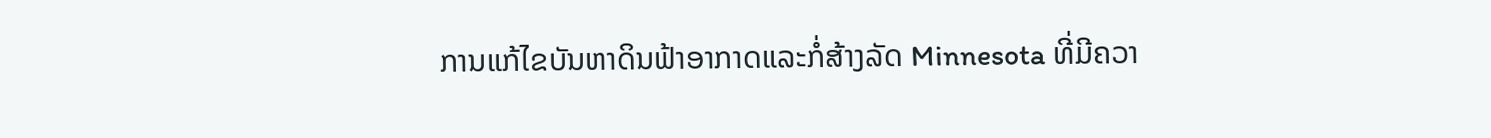ການແກ້ໄຂບັນຫາດິນຟ້າອາກາດແລະກໍ່ສ້າງລັດ Minnesota ທີ່ມີຄວາ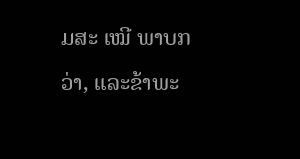ມສະ ເໝີ ພາບກວ່າ, ແລະຂ້າພະ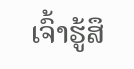ເຈົ້າຮູ້ສຶ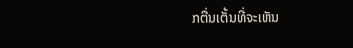ກຕື່ນເຕັ້ນທີ່ຈະເຫັນ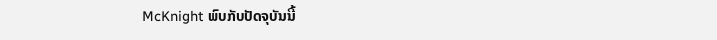McKnight ພົບກັບປັດຈຸບັນນີ້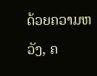ດ້ວຍຄວາມຫວັງ, ຄ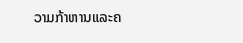ວາມກ້າຫານແລະຄ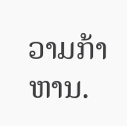ວາມກ້າຫານ.